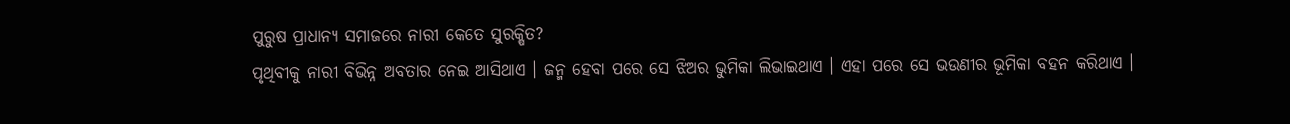ପୁରୁଷ ପ୍ରାଧାନ୍ୟ ସମାଜରେ ନାରୀ କେତେ ସୁରକ୍ଷିତ?
ପୃଥିବୀକୁ ନାରୀ ବିଭିନ୍ନ ଅବତାର ନେଇ ଆସିଥାଏ । ଜନ୍ମ ହେବା ପରେ ସେ ଝିଅର ଭୁମିକା ଲିଭାଇଥାଏ । ଏହା ପରେ ସେ ଭଉଣୀର ଭୂମିକା ବହନ କରିଥାଏ ।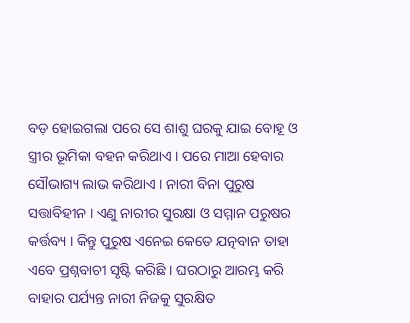ବଡ଼ ହୋଇଗଲା ପରେ ସେ ଶାଶୁ ଘରକୁ ଯାଇ ବୋହୂ ଓ ସ୍ତ୍ରୀର ଭୂମିକା ବହନ କରିଥାଏ । ପରେ ମାଆ ହେବାର ସୌଭାଗ୍ୟ ଲାଭ କରିଥାଏ । ନାରୀ ବିନା ପୁରୁଷ ସତ୍ତାବିହୀନ । ଏଣୁ ନାରୀର ସୁରକ୍ଷା ଓ ସମ୍ମାନ ପରୁଷର କର୍ତ୍ତବ୍ୟ । କିନ୍ତୁ ପୁରୁଷ ଏନେଇ କେତେ ଯତ୍ନବାନ ତାହା ଏବେ ପ୍ରଶ୍ନବାଚୀ ସୃଷ୍ଟି କରିଛି । ଘରଠାରୁ ଆରମ୍ଭ କରି ବାହାର ପର୍ଯ୍ୟନ୍ତ ନାରୀ ନିଜକୁ ସୁରକ୍ଷିତ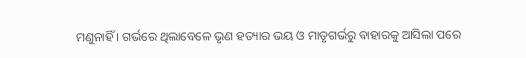ମଣୁନାହିଁ । ଗର୍ଭରେ ଥିଲାବେଳେ ଭୃଣ ହତ୍ୟାର ଭୟ ଓ ମାତୃଗର୍ଭରୁ ବାହାରକୁ ଆସିଲା ପରେ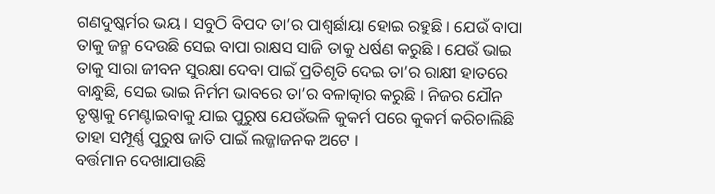ଗଣଦୁଷ୍କର୍ମର ଭୟ । ସବୁଠି ବିପଦ ତା’ର ପାଶ୍ୱର୍ଛାୟା ହୋଇ ରହୁଛି । ଯେଉଁ ବାପା ତାକୁ ଜନ୍ମ ଦେଉଛି ସେଇ ବାପା ରାକ୍ଷସ ସାଜି ତାକୁ ଧର୍ଷଣ କରୁଛି । ଯେଉଁ ଭାଇ ତାକୁ ସାରା ଜୀବନ ସୁରକ୍ଷା ଦେବା ପାଇଁ ପ୍ରତିଶୃତି ଦେଇ ତା’ର ରାକ୍ଷୀ ହାତରେ ବାନ୍ଧୁଛି, ସେଇ ଭାଇ ନିର୍ମମ ଭାବରେ ତା’ର ବଳାତ୍କାର କରୁଛି । ନିଜର ଯୌନ ତୃଷ୍ଣାକୁ ମେଣ୍ଟାଇବାକୁ ଯାଇ ପୁରୁଷ ଯେଉଁଭଳି କୁକର୍ମ ପରେ କୁକର୍ମ କରିଚାଲିଛି ତାହା ସମ୍ପୂର୍ଣ୍ଣ ପୁରୁଷ ଜାତି ପାଇଁ ଲଜ୍ଜାଜନକ ଅଟେ ।
ବର୍ତ୍ତମାନ ଦେଖାଯାଉଛି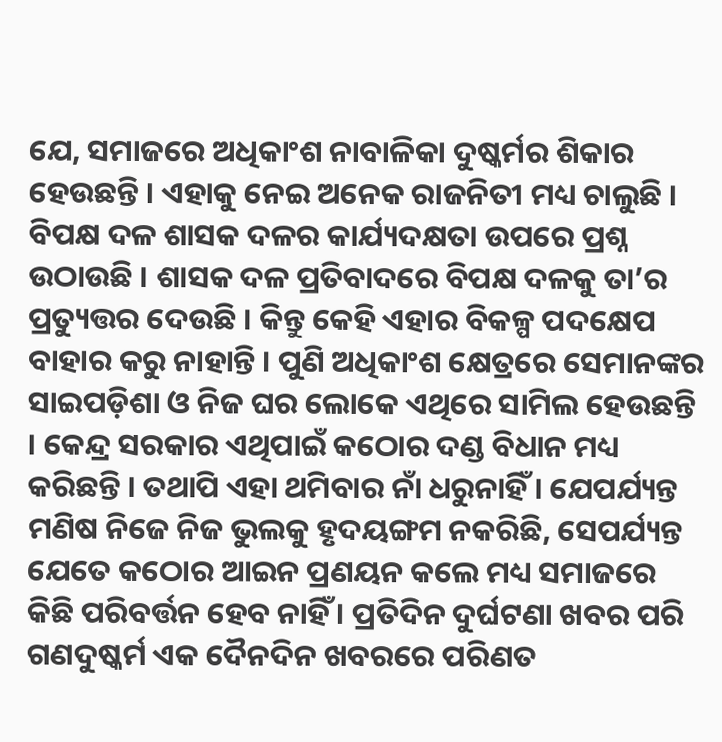ଯେ, ସମାଜରେ ଅଧିକାଂଶ ନାବାଳିକା ଦୁଷ୍କର୍ମର ଶିକାର ହେଉଛନ୍ତି । ଏହାକୁ ନେଇ ଅନେକ ରାଜନିତୀ ମଧ୍ୟ ଚାଲୁଛି । ବିପକ୍ଷ ଦଳ ଶାସକ ଦଳର କାର୍ଯ୍ୟଦକ୍ଷତା ଉପରେ ପ୍ରଶ୍ନ ଉଠାଉଛି । ଶାସକ ଦଳ ପ୍ରତିବାଦରେ ବିପକ୍ଷ ଦଳକୁ ତା’ର ପ୍ରତ୍ୟୁତ୍ତର ଦେଉଛି । କିନ୍ତୁ କେହି ଏହାର ବିକଳ୍ପ ପଦକ୍ଷେପ ବାହାର କରୁ ନାହାନ୍ତି । ପୁଣି ଅଧିକାଂଶ କ୍ଷେତ୍ରରେ ସେମାନଙ୍କର ସାଇପଡ଼ିଶା ଓ ନିଜ ଘର ଲୋକେ ଏଥିରେ ସାମିଲ ହେଉଛନ୍ତି । କେନ୍ଦ୍ର ସରକାର ଏଥିପାଇଁ କଠୋର ଦଣ୍ଡ ବିଧାନ ମଧ୍ୟ କରିଛନ୍ତି । ତଥାପି ଏହା ଥମିବାର ନାଁ ଧରୁନାହିଁ । ଯେପର୍ଯ୍ୟନ୍ତ ମଣିଷ ନିଜେ ନିଜ ଭୁଲକୁ ହୃଦୟଙ୍ଗମ ନକରିଛି, ସେପର୍ଯ୍ୟନ୍ତ ଯେତେ କଠୋର ଆଇନ ପ୍ରଣୟନ କଲେ ମଧ୍ୟ ସମାଜରେ କିଛି ପରିବର୍ତ୍ତନ ହେବ ନାହିଁ । ପ୍ରତିଦିନ ଦୁର୍ଘଟଣା ଖବର ପରି ଗଣଦୁଷ୍କର୍ମ ଏକ ଦୈନଦିନ ଖବରରେ ପରିଣତ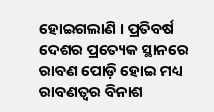ହୋଇଗଲାଣି । ପ୍ରତିବର୍ଷ ଦେଶର ପ୍ରତ୍ୟେକ ସ୍ଥାନରେ ରାବଣ ପୋଡ଼ି ହୋଇ ମଧ୍ୟ ରାବଣତ୍ୱର ବିନାଶ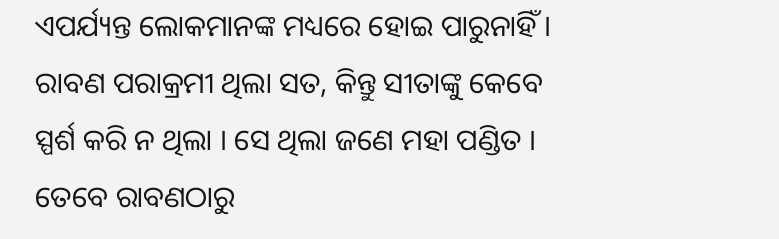ଏପର୍ଯ୍ୟନ୍ତ ଲୋକମାନଙ୍କ ମଧ୍ୟରେ ହୋଇ ପାରୁନାହିଁ । ରାବଣ ପରାକ୍ରମୀ ଥିଲା ସତ, କିନ୍ତୁ ସୀତାଙ୍କୁ କେବେ ସ୍ପର୍ଶ କରି ନ ଥିଲା । ସେ ଥିଲା ଜଣେ ମହା ପଣ୍ଡିତ । ତେବେ ରାବଣଠାରୁ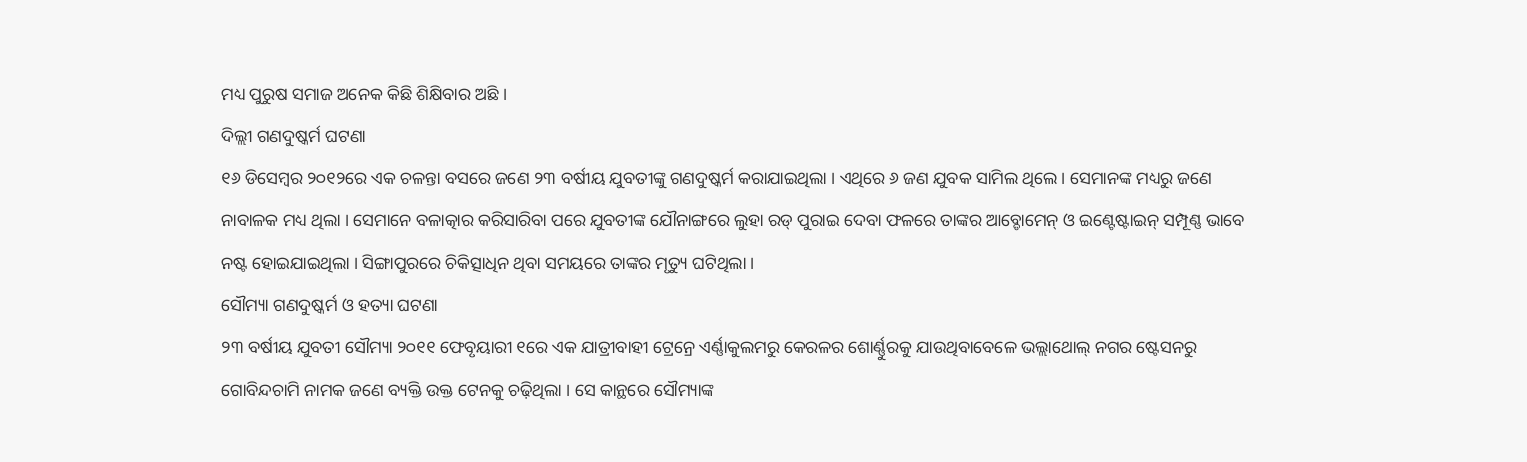ମଧ୍ୟ ପୁରୁଷ ସମାଜ ଅନେକ କିଛି ଶିକ୍ଷିବାର ଅଛି ।
ଦିଲ୍ଲୀ ଗଣଦୁଷ୍କର୍ମ ଘଟଣା
୧୬ ଡିସେମ୍ବର ୨୦୧୨ରେ ଏକ ଚଳନ୍ତା ବସରେ ଜଣେ ୨୩ ବର୍ଷୀୟ ଯୁବତୀଙ୍କୁ ଗଣଦୁଷ୍କର୍ମ କରାଯାଇଥିଲା । ଏଥିରେ ୬ ଜଣ ଯୁବକ ସାମିଲ ଥିଲେ । ସେମାନଙ୍କ ମଧ୍ୟରୁ ଜଣେ ନାବାଳକ ମଧ୍ୟ ଥିଲା । ସେମାନେ ବଳାତ୍କାର କରିସାରିବା ପରେ ଯୁବତୀଙ୍କ ଯୌନାଙ୍ଗରେ ଲୁହା ରଡ୍ ପୁରାଇ ଦେବା ଫଳରେ ତାଙ୍କର ଆବ୍ଡୋମେନ୍ ଓ ଇଣ୍ଟେଷ୍ଟାଇନ୍ ସମ୍ପୂଣ୍ଣ ଭାବେ ନଷ୍ଟ ହୋଇଯାଇଥିଲା । ସିଙ୍ଗାପୁରରେ ଚିକିତ୍ସାଧିନ ଥିବା ସମୟରେ ତାଙ୍କର ମୃତ୍ୟୁ ଘଟିଥିଲା ।
ସୌମ୍ୟା ଗଣଦୁଷ୍କର୍ମ ଓ ହତ୍ୟା ଘଟଣା
୨୩ ବର୍ଷୀୟ ଯୁବତୀ ସୌମ୍ୟା ୨୦୧୧ ଫେବୃୟାରୀ ୧ରେ ଏକ ଯାତ୍ରୀବାହୀ ଟ୍ରେନ୍ରେ ଏର୍ଣ୍ଣାକୁଲମରୁ କେରଳର ଶୋର୍ଣ୍ଣୁରକୁ ଯାଉଥିବାବେଳେ ଭଲ୍ଲାଥୋଲ୍ ନଗର ଷ୍ଟେସନରୁ ଗୋବିନ୍ଦଚାମି ନାମକ ଜଣେ ବ୍ୟକ୍ତି ଉକ୍ତ ଟେନକୁ ଚଢ଼ିଥିଲା । ସେ କାନ୍ଥରେ ସୌମ୍ୟାଙ୍କ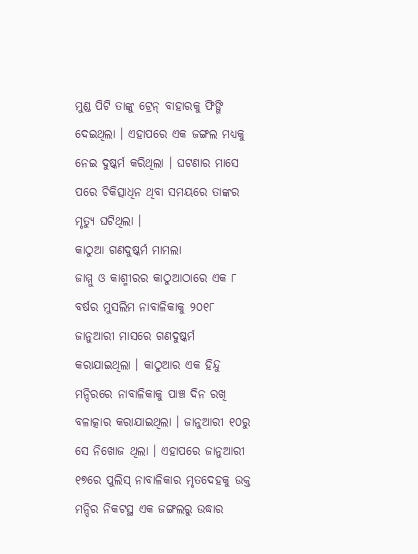ମୁଣ୍ଡ ପିଟି ତାଙ୍କୁ ଟ୍ରେନ୍ ବାହାରକୁ ଫିଙ୍ଗି ଦେଇଥିଲା । ଏହାପରେ ଏକ ଜଙ୍ଗଲ ମଧ୍ୟକୁ ନେଇ ଦୁଷ୍କର୍ମ କରିଥିଲା । ଘଟଣାର ମାସେ ପରେ ଚିକିତ୍ସାଧିନ ଥିବା ସମୟରେ ତାଙ୍କର ମୃତ୍ୟୁ ଘଟିଥିଲା ।
କାଠୁଆ ଗଣଦୁଷ୍କର୍ମ ମାମଲା
ଜାମ୍ମୁ ଓ କାଶ୍ମୀରର କାଠୁଆଠାରେ ଏକ ୮ ବର୍ଷର ମୁସଲିମ ନାବାଳିକାକୁ ୨୦୧୮ ଜାନୁଆରୀ ମାସରେ ଗଣଦୁଷ୍କର୍ମ କରାଯାଇଥିଲା । କାଠୁଆର ଏକ ହିନ୍ଦୁ ମନ୍ଦିରରେ ନାବାଳିକାକୁ ପାଞ୍ଚ ଦିନ ରଖି ବଳାତ୍କାର କରାଯାଇଥିଲା । ଜାନୁଆରୀ ୧୦ରୁ ସେ ନିଖୋଜ ଥିଲା । ଏହାପରେ ଜାନୁଆରୀ ୧୭ରେ ପୁଲିସ୍ ନାବାଳିକାର ମୃତଦେହକୁ ଉକ୍ତ ମନ୍ଦିର ନିକଟସ୍ଥ ଏକ ଜଙ୍ଗଲରୁ ଉଦ୍ଧାର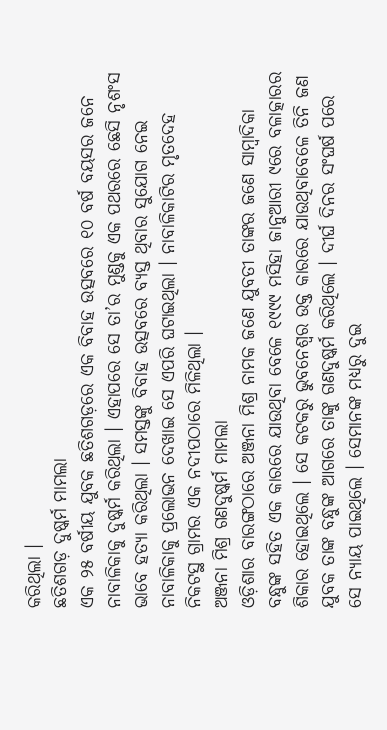କରିଥିଲା ।
ଛତିଶଗଡ଼ ଦୁଷ୍କର୍ମ ମାମଲା
ଏକ ୨୫ ବର୍ଷୀୟ ଯୁବକ ଛତିଶଗଡ଼ରେ ଏକ ବିବାହ ଉତ୍ସବରେ ୧୦ ବର୍ଷ ବୟସର ଜନେ ନାବାଳିକାକୁ ଦୁଷ୍କର୍ମ କରିଥିଲା । ଏହାପରେ ସେ ତା’ର ମୁଣ୍ଡକୁ ଏକ ପଥରରେ ଛେସି ନୃଶଂସ ଭାବେ ହତ୍ୟା କରିଥିଲା । ସମସ୍ତଙ୍କୁ ବିବାହ ଉତ୍ସବରେ ବ୍ୟସ୍ତ ଥିବାର ସୁଯୋଗ ନେଇ ନାବାଳିକାକୁ ପ୍ରଲୋଭନ ଦେଖାଇ ସେ ଏପରି ଘଟାଇଥିଲା । ନାବାଳିକାଟିର ମୃତଦେହ ନିକଟସ୍ଥ ଗ୍ରାମର ଏକ ନଦୀପଠାରେ ମିଳିଥିଲା ।
ଅଞ୍ଜନା ମିଶ୍ର ଗଣଦୁଷ୍କର୍ମ ମାମଲା
ଓଡ଼ିଶାର ବାରଙ୍ଗଠାରେ ଅଞ୍ଜନା ମିଶ୍ର ନାମକ ଜଣେ ଯୁବତୀ ତାଙ୍କର ଜଣେ ସାମ୍ବାଦିକା ବନ୍ଧୁଙ୍କ ସହିତ ଏକ କାରରେ ଯାଉଥିବା ବେଳେ ୧୯୯୯ ମସିହା ଜାନୁଆରୀ ୯ରେ ବଳାତ୍କାରର ଶିକାର ହୋଇଥିଲେ । ସେ କଟକରୁ ଭୁବନେଶ୍ୱର ଉକ୍ତ କାରରେ ଯାଉଥିବାବେଳେ ତିନି ଜଣ ଯୁବକ ତାଙ୍କ ବନ୍ଧୁଙ୍କ ଆଗରେ ତାଙ୍କୁ ଗଣଦୁଷ୍କର୍ମ କରିଥିଲେ । ଦୀର୍ଘ ଦିନର ସଂଘର୍ଷ ପରେ ସେ ନ୍ୟାୟ ପାଇଥିଲେ । ସେମାନଙ୍କ ମଧ୍ୟରୁ ଦୁଇ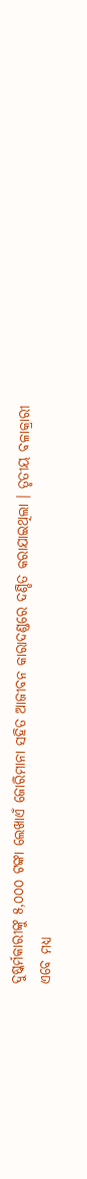ଦୁଷ୍କର୍ମକାରୀଙ୍କୁ ୫,୦୦୦ ଟଙ୍କା ଲେଖାଏଁ ଜୋରିମାନା ସହିତ ଆଜୀବନ କାରାଦଣ୍ଡରେ ଦଣ୍ଡିତ କରାଯାଇଥିଲା । ତୃତୀୟ ବଳାକ୍ରାରୀ ଏବେ ମଧ୍ୟ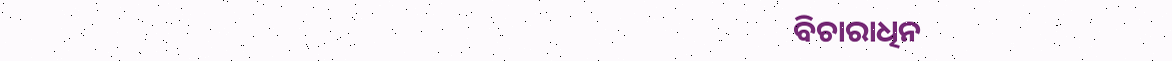ବିଚାରାଧିନ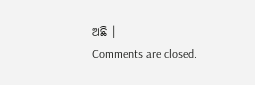ଅଛି ।
Comments are closed.